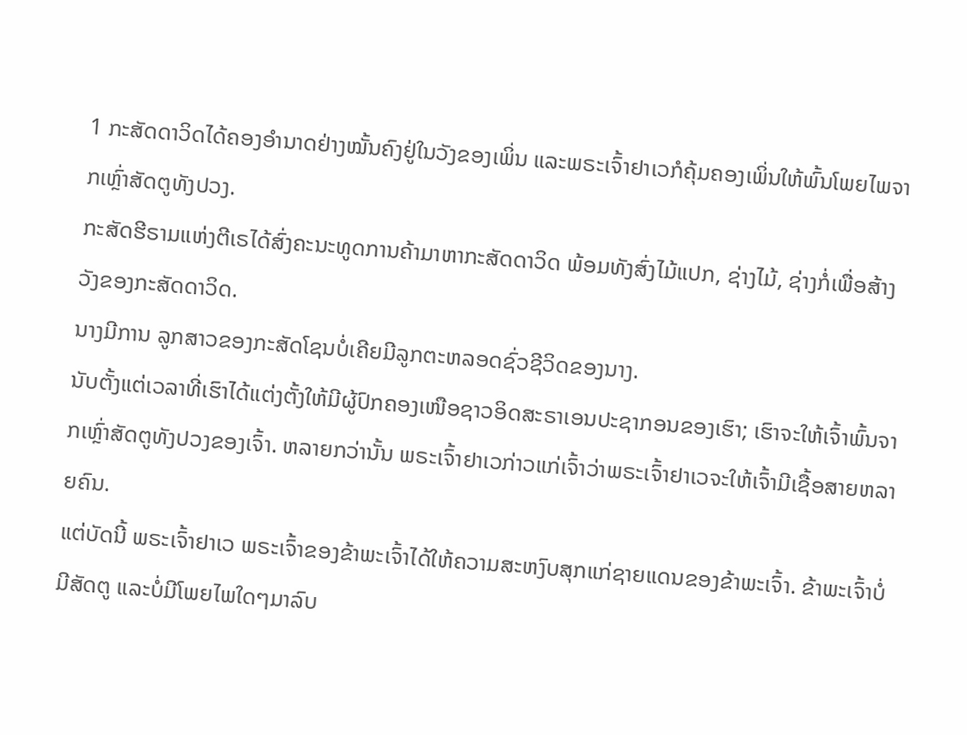1 ກະສັດດາວິດໄດ້ຄອງອຳນາດຢ່າງໝັ້ນຄົງຢູ່ໃນວັງຂອງເພິ່ນ ແລະພຣະເຈົ້າຢາເວກໍຄຸ້ມຄອງເພິ່ນໃຫ້ພົ້ນໂພຍໄພຈາກເຫຼົ່າສັດຕູທັງປວງ.
ກະສັດຮີຣາມແຫ່ງຕີເຣໄດ້ສົ່ງຄະນະທູດການຄ້າມາຫາກະສັດດາວິດ ພ້ອມທັງສົ່ງໄມ້ແປກ, ຊ່າງໄມ້, ຊ່າງກໍ່ເພື່ອສ້າງວັງຂອງກະສັດດາວິດ.
ນາງມີການ ລູກສາວຂອງກະສັດໂຊນບໍ່ເຄີຍມີລູກຕະຫລອດຊົ່ວຊີວິດຂອງນາງ.
ນັບຕັ້ງແຕ່ເວລາທີ່ເຮົາໄດ້ແຕ່ງຕັ້ງໃຫ້ມີຜູ້ປົກຄອງເໜືອຊາວອິດສະຣາເອນປະຊາກອນຂອງເຮົາ; ເຮົາຈະໃຫ້ເຈົ້າພົ້ນຈາກເຫຼົ່າສັດຕູທັງປວງຂອງເຈົ້າ. ຫລາຍກວ່ານັ້ນ ພຣະເຈົ້າຢາເວກ່າວແກ່ເຈົ້າວ່າພຣະເຈົ້າຢາເວຈະໃຫ້ເຈົ້າມີເຊື້ອສາຍຫລາຍຄົນ.
ແຕ່ບັດນີ້ ພຣະເຈົ້າຢາເວ ພຣະເຈົ້າຂອງຂ້າພະເຈົ້າໄດ້ໃຫ້ຄວາມສະຫງົບສຸກແກ່ຊາຍແດນຂອງຂ້າພະເຈົ້າ. ຂ້າພະເຈົ້າບໍ່ມີສັດຕູ ແລະບໍ່ມີໂພຍໄພໃດໆມາລົບ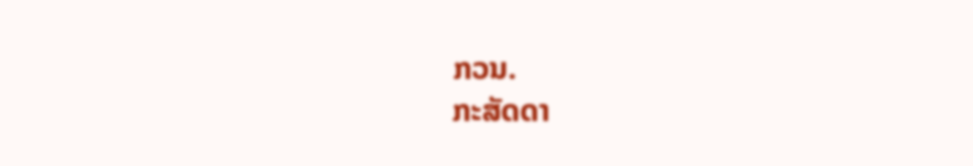ກວນ.
ກະສັດດາ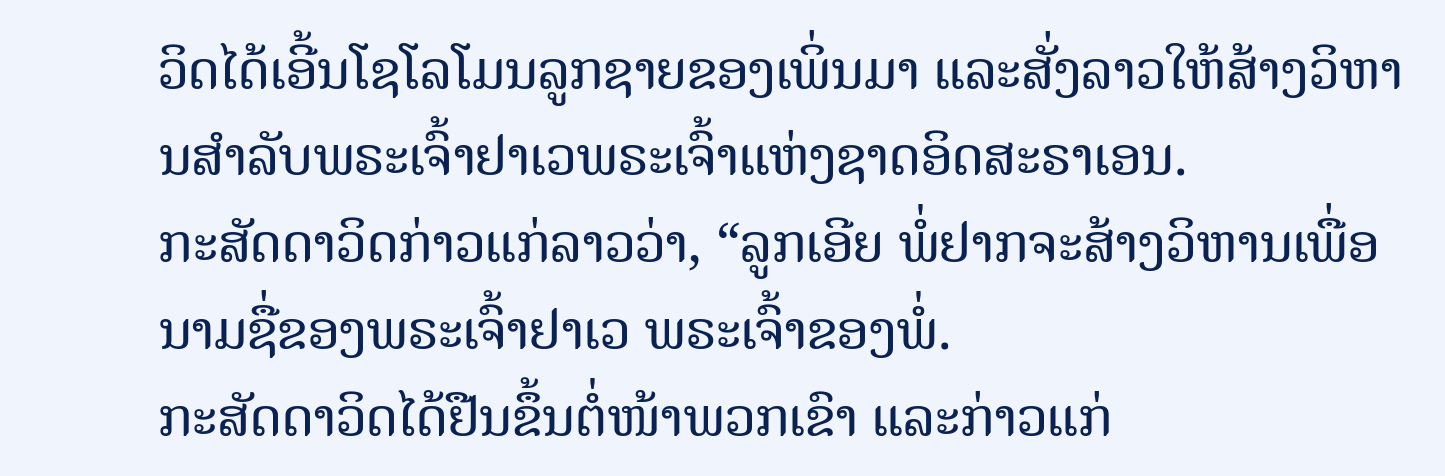ວິດໄດ້ເອີ້ນໂຊໂລໂມນລູກຊາຍຂອງເພິ່ນມາ ແລະສັ່ງລາວໃຫ້ສ້າງວິຫານສຳລັບພຣະເຈົ້າຢາເວພຣະເຈົ້າແຫ່ງຊາດອິດສະຣາເອນ.
ກະສັດດາວິດກ່າວແກ່ລາວວ່າ, “ລູກເອີຍ ພໍ່ຢາກຈະສ້າງວິຫານເພື່ອນາມຊື່ຂອງພຣະເຈົ້າຢາເວ ພຣະເຈົ້າຂອງພໍ່.
ກະສັດດາວິດໄດ້ຢືນຂຶ້ນຕໍ່ໜ້າພວກເຂົາ ແລະກ່າວແກ່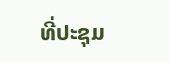ທີ່ປະຊຸມ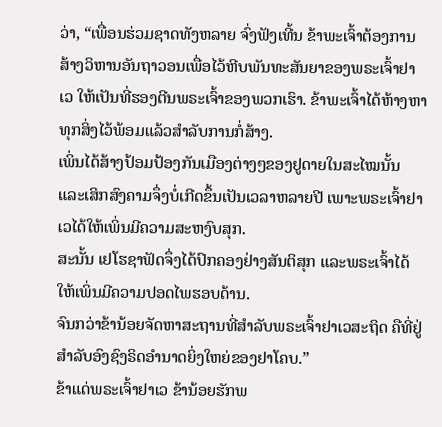ວ່າ, “ເພື່ອນຮ່ວມຊາດທັງຫລາຍ ຈົ່ງຟັງເທີ້ນ ຂ້າພະເຈົ້າຕ້ອງການສ້າງວິຫານອັນຖາວອນເພື່ອໄວ້ຫີບພັນທະສັນຍາຂອງພຣະເຈົ້າຢາເວ ໃຫ້ເປັນທີ່ຮອງຕີນພຣະເຈົ້າຂອງພວກເຮົາ. ຂ້າພະເຈົ້າໄດ້ຫ້າງຫາທຸກສິ່ງໄວ້ພ້ອມແລ້ວສຳລັບການກໍ່ສ້າງ.
ເພິ່ນໄດ້ສ້າງປ້ອມປ້ອງກັນເມືອງຕ່າງໆຂອງຢູດາຍໃນສະໄໝນັ້ນ ແລະເສິກສົງຄາມຈຶ່ງບໍ່ເກີດຂຶ້ນເປັນເວລາຫລາຍປີ ເພາະພຣະເຈົ້າຢາເວໄດ້ໃຫ້ເພິ່ນມີຄວາມສະຫງົບສຸກ.
ສະນັ້ນ ເຢໂຮຊາຟັດຈຶ່ງໄດ້ປົກຄອງຢ່າງສັນຕິສຸກ ແລະພຣະເຈົ້າໄດ້ໃຫ້ເພິ່ນມີຄວາມປອດໄພຮອບດ້ານ.
ຈົນກວ່າຂ້ານ້ອຍຈັດຫາສະຖານທີ່ສຳລັບພຣະເຈົ້າຢາເວສະຖິດ ຄືທີ່ຢູ່ສຳລັບອົງຊົງຣິດອຳນາດຍິ່ງໃຫຍ່ຂອງຢາໂຄບ.”
ຂ້າແດ່ພຣະເຈົ້າຢາເວ ຂ້ານ້ອຍຮັກພ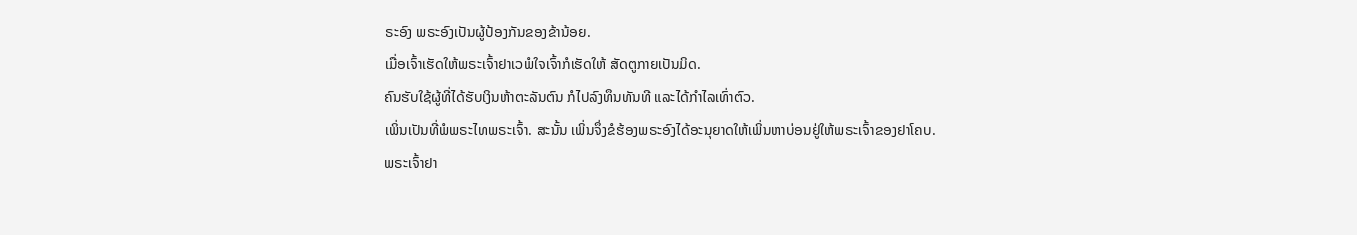ຣະອົງ ພຣະອົງເປັນຜູ້ປ້ອງກັນຂອງຂ້ານ້ອຍ.
ເມື່ອເຈົ້າເຮັດໃຫ້ພຣະເຈົ້າຢາເວພໍໃຈເຈົ້າກໍເຮັດໃຫ້ ສັດຕູກາຍເປັນມິດ.
ຄົນຮັບໃຊ້ຜູ້ທີ່ໄດ້ຮັບເງິນຫ້າຕະລັນຕົນ ກໍໄປລົງທຶນທັນທີ ແລະໄດ້ກຳໄລເທົ່າຕົວ.
ເພິ່ນເປັນທີ່ພໍພຣະໄທພຣະເຈົ້າ. ສະນັ້ນ ເພິ່ນຈຶ່ງຂໍຮ້ອງພຣະອົງໄດ້ອະນຸຍາດໃຫ້ເພິ່ນຫາບ່ອນຢູ່ໃຫ້ພຣະເຈົ້າຂອງຢາໂຄບ.
ພຣະເຈົ້າຢາ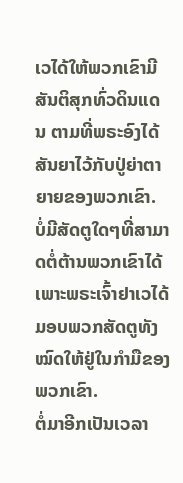ເວໄດ້ໃຫ້ພວກເຂົາມີສັນຕິສຸກທົ່ວດິນແດນ ຕາມທີ່ພຣະອົງໄດ້ສັນຍາໄວ້ກັບປູ່ຍ່າຕາຍາຍຂອງພວກເຂົາ. ບໍ່ມີສັດຕູໃດໆທີ່ສາມາດຕໍ່ຕ້ານພວກເຂົາໄດ້ ເພາະພຣະເຈົ້າຢາເວໄດ້ມອບພວກສັດຕູທັງໝົດໃຫ້ຢູ່ໃນກຳມືຂອງພວກເຂົາ.
ຕໍ່ມາອີກເປັນເວລາ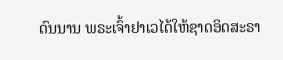ດົນນານ ພຣະເຈົ້າຢາເວໄດ້ໃຫ້ຊາດອິດສະຣາ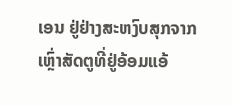ເອນ ຢູ່ຢ່າງສະຫງົບສຸກຈາກເຫຼົ່າສັດຕູທີ່ຢູ່ອ້ອມແອ້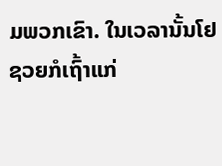ມພວກເຂົາ. ໃນເວລານັ້ນໂຢຊວຍກໍເຖົ້າແກ່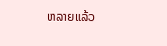ຫລາຍແລ້ວ